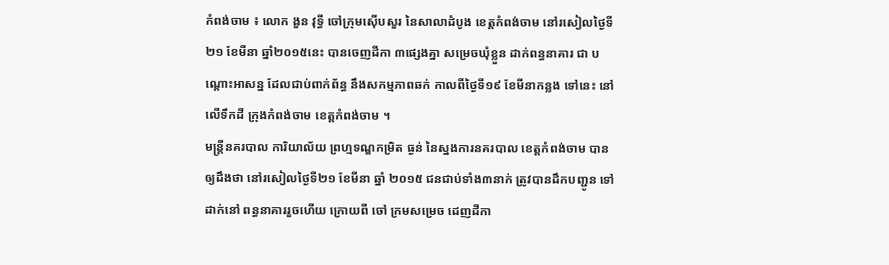កំពង់ចាម ៖ លោក ងួន វុទ្ធី ចៅក្រុមស៊ើបសួរ នៃសាលាដំបូង ខេត្តកំពង់ចាម នៅរសៀលថ្ងៃទី ២១ ខែមីនា ឆ្នាំ២០១៥នេះ បានចេញដីកា ៣ផ្សេងគ្នា សម្រេចឃុំខ្លួន ដាក់ពន្ធនាគារ ជា បណ្តោះអាសន្ន ដែលជាប់ពាក់ព័ន្ធ នឹងសកម្មភាពឆក់ កាលពីថ្ងៃទី១៩ ខែមីនាកន្លង ទៅនេះ នៅលើទឹកដី ក្រុងកំពង់ចាម ខេត្តកំពង់ចាម ។
មន្រ្តីនគរបាល ការិយាល័យ ព្រហ្មទណ្ឌកម្រិត ធ្ងន់ នៃស្នងការនគរបាល ខេត្តកំពង់ចាម បានឲ្យដឹងថា នៅរសៀលថ្ងៃទី២១ ខែមីនា ឆ្នាំ ២០១៥ ជនជាប់ទាំង៣នាក់ ត្រូវបានដឹកបញ្ជូន ទៅដាក់នៅ ពន្ធនាគាររួចហើយ ក្រោយពី ចៅ ក្រមសម្រេច ដេញដីកា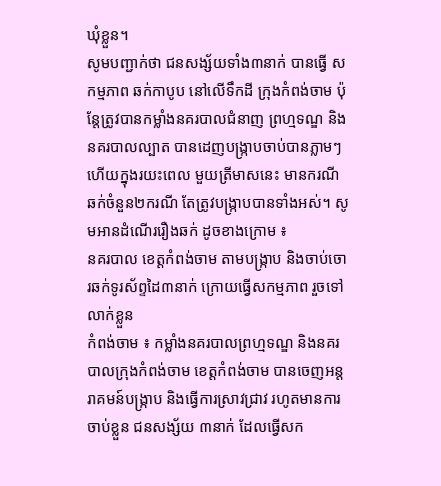ឃុំខ្លួន។
សូមបញ្ជាក់ថា ជនសង្ស័យទាំង៣នាក់ បានធ្វើ សកម្មភាព ឆក់កាបូប នៅលើទឹកដី ក្រុងកំពង់ចាម ប៉ុន្តែត្រូវបានកម្លាំងនគរបាលជំនាញ ព្រហ្មទណ្ឌ និង នគរបាលល្បាត បានដេញបង្ក្រាបចាប់បានភ្លាមៗ ហើយក្នុងរយះពេល មួយត្រីមាសនេះ មានករណី ឆក់ចំនួន២ករណី តែត្រូវបង្ក្រាបបានទាំងអស់។ សូមអានដំណើររឿងឆក់ ដូចខាងក្រោម ៖
នគរបាល ខេត្តកំពង់ចាម តាមបង្រ្កាប និងចាប់ចោរឆក់ទូរស័ព្ទដៃ៣នាក់ ក្រោយធ្វើសកម្មភាព រួចទៅលាក់ខ្លួន
កំពង់ចាម ៖ កម្លាំងនគរបាលព្រហ្មទណ្ឌ និងនគរបាលក្រុងកំពង់ចាម ខេត្តកំពង់ចាម បានចេញអន្តរាគមន៍បង្រ្កាប និងធ្វើការស្រាវជ្រាវ រហូតមានការចាប់ខ្លួន ជនសង្ស័យ ៣នាក់ ដែលធ្វើសក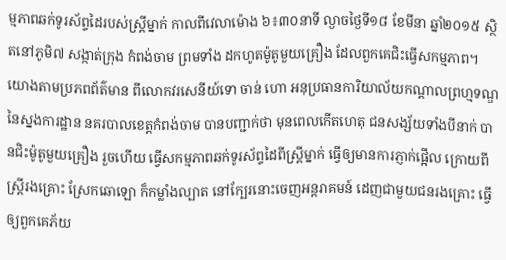ម្មភាពឆក់ទូរស័ព្ទដៃរបស់ស្រ្តីម្នាក់ កាលពីវេលាម៉ោង ៦៖៣០នាទី ល្ងាចថ្ងៃទី១៨ ខែមីនា ឆ្នាំ២០១៥ ស្ថិតនៅភូមិ៧ សង្កាត់ក្រុង កំពង់ចាម ព្រមទាំង ដកហូតម៉ូតូមួយគ្រឿង ដែលពួកគេជិះធ្វើសកម្មភាព។
យោងតាមប្រភពព័ត៌មាន ពីលោកវរសេនីយ៍ទោ ចាន់ ហោ អនុប្រធានការិយាល័យកណ្តាលព្រហ្មទណ្ឌ នៃស្នងការដ្ឋាន នគរបាលខេត្តកំពង់ចាម បានបញ្ជាក់ថា មុនពេលកើតហេតុ ជនសង្ស័យទាំងបីនាក់ បានជិះម៉ូតូមួយគ្រឿង រួចហើយ ធ្វើសកម្មភាពឆក់ទូរស័ព្ទដៃពីស្រ្តីម្នាក់ ធ្វើឲ្យមានការភ្ញាក់ផ្អើល ក្រោយពីស្ត្រីរងគ្រោះ ស្រែកឆោឡោ ក៏កម្លាំងល្បាត នៅក្បែរនោះចេញអន្តរាគមន៍ ដេញជាមួយជនរងគ្រោះ ធ្វើឲ្យពួកគេភ័យ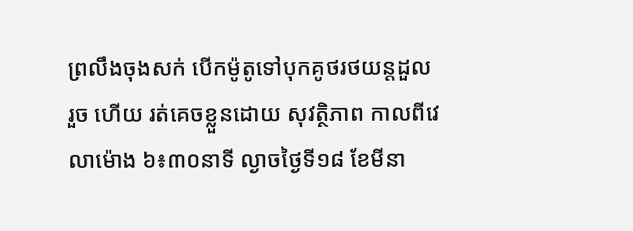ព្រលឹងចុងសក់ បើកម៉ូតូទៅបុកគូថរថយន្តដួល រួច ហើយ រត់គេចខ្លួនដោយ សុវត្ថិភាព កាលពីវេលាម៉ោង ៦៖៣០នាទី ល្ងាចថ្ងៃទី១៨ ខែមីនា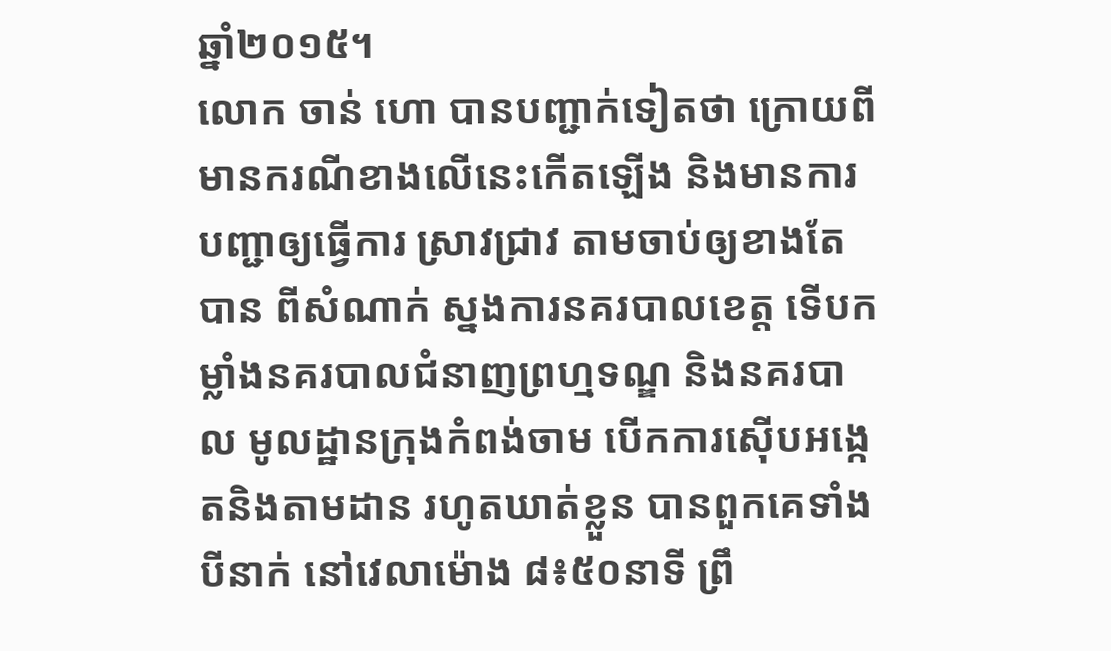ឆ្នាំ២០១៥។
លោក ចាន់ ហោ បានបញ្ជាក់ទៀតថា ក្រោយពីមានករណីខាងលើនេះកើតឡើង និងមានការបញ្ជាឲ្យធ្វើការ ស្រាវជ្រាវ តាមចាប់ឲ្យខាងតែបាន ពីសំណាក់ ស្នងការនគរបាលខេត្ត ទើបកម្លាំងនគរបាលជំនាញព្រហ្មទណ្ឌ និងនគរបាល មូលដ្ឋានក្រុងកំពង់ចាម បើកការស៊ើបអង្កេតនិងតាមដាន រហូតឃាត់ខ្លួន បានពួកគេទាំងបីនាក់ នៅវេលាម៉ោង ៨៖៥០នាទី ព្រឹ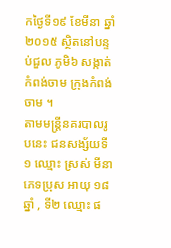កថ្ងៃទី១៩ ខែមីនា ឆ្នាំ២០១៥ ស្ថិតនៅបន្ទប់ជួល ភូមិ៦ សង្កាត់កំពង់ចាម ក្រុងកំពង់ចាម ។
តាមមន្រ្តីនគរបាលរូបនេះ ជនសង្ស័យទី១ ឈ្មោះ ស្រស់ មីនា ភេទប្រុស អាយុ ១៨ឆ្នាំ , ទី២ ឈ្មោះ ផ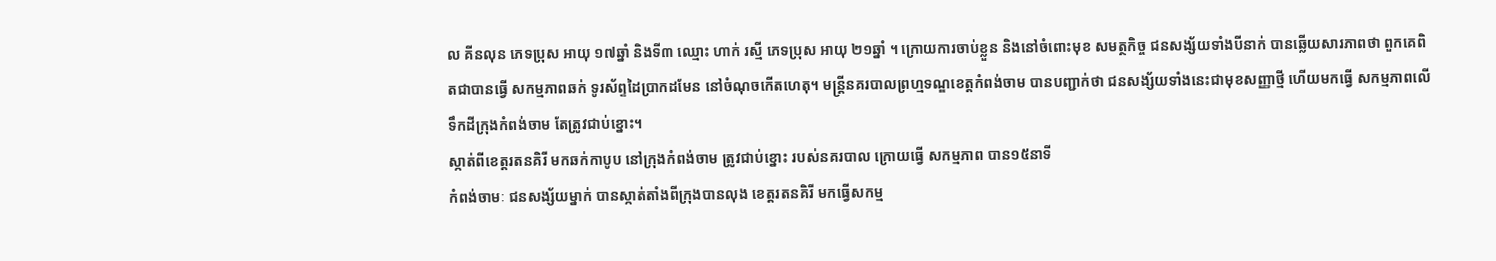ល គីនលុន ភេទប្រុស អាយុ ១៧ឆ្នាំ និងទី៣ ឈ្មោះ ហាក់ រស្មី ភេទប្រុស អាយុ ២១ឆ្នាំ ។ ក្រោយការចាប់ខ្លួន និងនៅចំពោះមុខ សមត្ថកិច្ច ជនសង្ស័យទាំងបីនាក់ បានឆ្លើយសារភាពថា ពួកគេពិតជាបានធ្វើ សកម្មភាពឆក់ ទូរស័ព្ទដៃប្រាកដមែន នៅចំណុចកើតហេតុ។ មន្រ្តីនគរបាលព្រហ្មទណ្ឌខេត្តកំពង់ចាម បានបញ្ជាក់ថា ជនសង្ស័យទាំងនេះជាមុខសញ្ញាថ្មី ហើយមកធ្វើ សកម្មភាពលើ ទឹកដីក្រុងកំពង់ចាម តែត្រូវជាប់ខ្នោះ។
ស្កាត់ពីខេត្តរតនគិរី មកឆក់កាបូប នៅក្រុងកំពង់ចាម ត្រូវជាប់ខ្នោះ របស់នគរបាល ក្រោយធ្វើ សកម្មភាព បាន១៥នាទី
កំពង់ចាមៈ ជនសង្ស័យម្នាក់ បានស្កាត់តាំងពីក្រុងបានលុង ខេត្តរតនគិរី មកធ្វើសកម្ម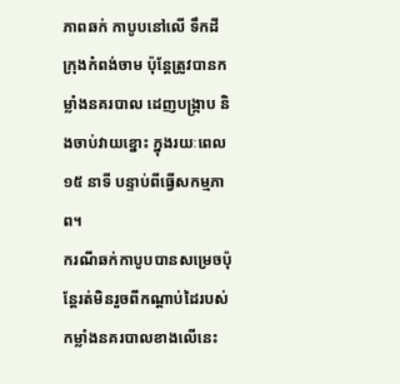ភាពឆក់ កាបូបនៅលើ ទឹកដីក្រុងកំពង់ចាម ប៉ុន្តែត្រូវបានកម្លាំងនគរបាល ដេញបង្ក្រាប និងចាប់វាយខ្នោះ ក្នុងរយៈពេល ១៥ នាទី បន្ទាប់ពីធ្វើសកម្មភាព។
ករណីឆក់កាបូបបានសម្រេចប៉ុន្តែរត់មិនរួចពីកណ្តាប់ដៃរបស់កម្លាំងនគរបាលខាងលើនេះ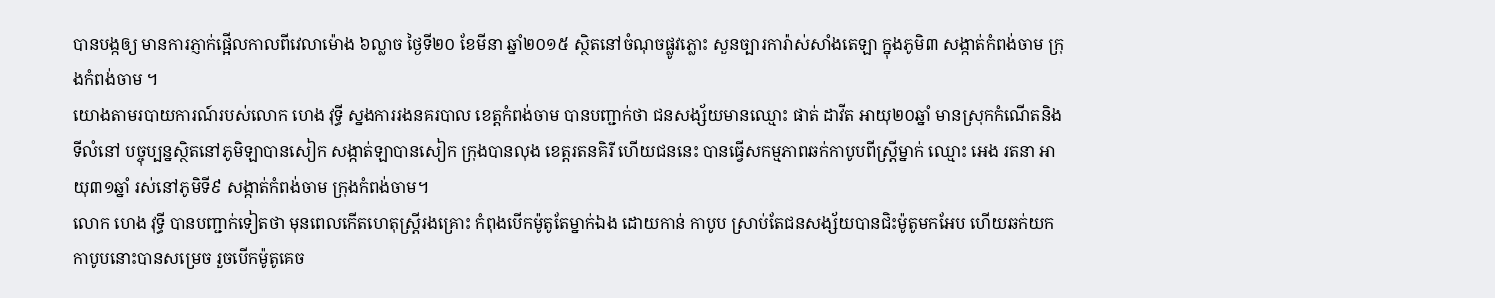បានបង្កឲ្យ មានការភ្ញាក់ផ្អើលកាលពីវេលាម៉ោង ៦ល្លាច ថ្ងៃទី២០ ខែមីនា ឆ្នាំ២០១៥ ស្ថិតនៅចំណុចផ្លូវភ្លោះ សួនច្បារការ៉ាស់សាំងតេឡា ក្នុងភូមិ៣ សង្កាត់កំពង់ចាម ក្រុងកំពង់ចាម ។
យោងតាមរបាយការណ៍របស់លោក ហេង វុទ្ធី ស្នងការរងនគរបាល ខេត្តកំពង់ចាម បានបញ្ជាក់ថា ជនសង្ស័យមានឈ្មោះ ផាត់ ដាវីត អាយុ២០ឆ្នាំ មានស្រុកកំណើតនិងទីលំនៅ បច្ចុប្បន្នស្ថិតនៅភូមិឡាបានសៀក សង្កាត់ឡាបានសៀក ក្រុងបានលុង ខេត្តរតនគិរី ហើយជននេះ បានធ្វើសកម្មភាពឆក់កាបូបពីស្ត្រីម្នាក់ ឈ្មោះ អេង រតនា អាយុ៣១ឆ្នាំ រស់នៅភូមិទី៩ សង្កាត់កំពង់ចាម ក្រុងកំពង់ចាម។
លោក ហេង វុទ្ធី បានបញ្ជាក់ទៀតថា មុនពេលកើតហេតុស្ត្រីរងគ្រោះ កំពុងបើកម៉ូតូតែម្នាក់ឯង ដោយកាន់ កាបូប ស្រាប់តែជនសង្ស័យបានជិះម៉ូតូមកអែប ហើយឆក់យកកាបូបនោះបានសម្រេច រួចបើកម៉ូតូគេច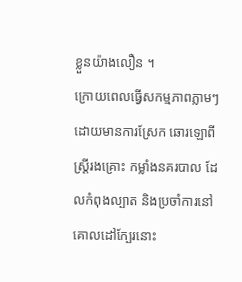ខ្លួនយ៉ាងលឿន ។
ក្រោយពេលធ្វើសកម្មភាពភ្លាមៗ ដោយមានការស្រែក ឆោរឡោពីស្ត្រីរងគ្រោះ កម្លាំងនគរបាល ដែលកំពុងល្បាត និងប្រចាំការនៅគោលដៅក្បែរនោះ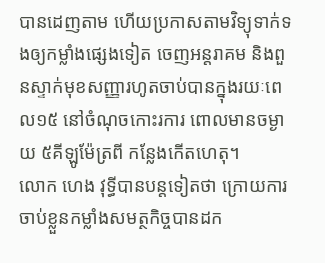បានដេញតាម ហើយប្រកាសតាមវិទ្យុទាក់ទងឲ្យកម្លាំងផ្សេងទៀត ចេញអន្តរាគម និងពួនស្ទាក់មុខសញ្ញារហូតចាប់បានក្នុងរយៈពេល១៥ នៅចំណុចកោះរការ ពោលមានចម្ងាយ ៥គីឡូម៉ែត្រពី កន្លែងកើតហេតុ។
លោក ហេង វុទ្ធីបានបន្តទៀតថា ក្រោយការចាប់ខ្លួនកម្លាំងសមត្ថកិច្ចបានដក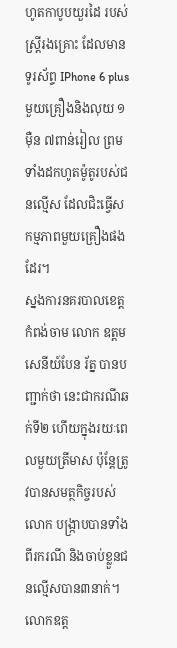ហូតកាបូបយួរដៃ របស់ស្ត្រីរងគ្រោះ ដែលមានទូរស័ព្ទ IPhone 6 plus មួយគ្រឿងនិងលុយ ១ម៉ឺន ៧ពាន់រៀល ព្រមទាំងដកហូតម៉ូតូរបស់ជនល្មើស ដែលជិះធ្វើសកម្មភាពមួយគ្រឿងផងដែរ។
ស្នងការនគរបាលខេត្តកំពង់ចាម លោក ឧត្តមសេនីយ៍បែន រ័ត្ន បានបញ្ជាក់ថា នេះជាករណីឆក់ទី២ ហើយក្នុងរយៈពេលមួយត្រីមាស ប៉ុន្តែត្រូវបានសមត្ថកិច្ចរបស់លោក បង្ក្រាបបានទាំងពីរករណី និងចាប់ខ្លួនជនល្មើសបាន៣នាក់។ លោកឧត្ត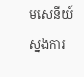មសេនីយ៍ស្នងការ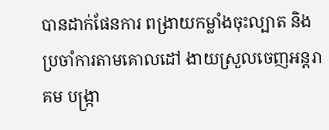បានដាក់ផែនការ ពង្រាយកម្លាំងចុះល្បាត និងប្រចាំការតាមគោលដៅ ងាយស្រួលចេញអន្តរាគម បង្រ្កា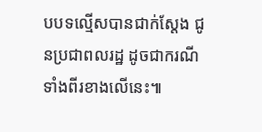បបទល្មើសបានជាក់ស្តែង ជូនប្រជាពលរដ្ឋ ដូចជាករណីទាំងពីរខាងលើនេះ៕